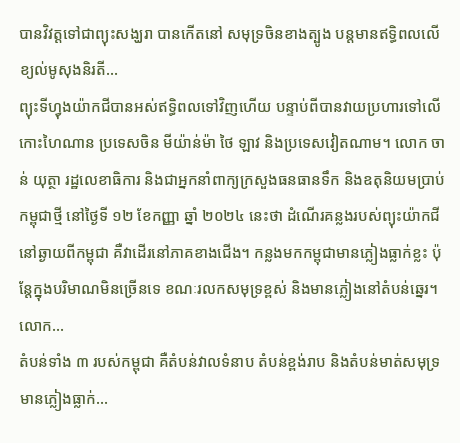បានវិវត្តទៅជាព្យុះសង្ឃរា បានកើតនៅ សមុទ្រចិនខាងត្បូង បន្តមានឥទ្ធិពលលើខ្យល់មូសុងនិរតី...
ព្យុះទីហ្វុងយ៉ាកជីបានអស់ឥទ្ធិពលទៅវិញហើយ បន្ទាប់ពីបានវាយប្រហារទៅលើកោះហៃណាន ប្រទេសចិន មីយ៉ាន់ម៉ា ថៃ ឡាវ និងប្រទេសវៀតណាម។ លោក ចាន់ យុត្ថា រដ្ឋលេខាធិការ និងជាអ្នកនាំពាក្យក្រសួងធនធានទឹក និងឧតុនិយមប្រាប់កម្ពុជាថ្មី នៅថ្ងៃទី ១២ ខែកញ្ញា ឆ្នាំ ២០២៤ នេះថា ដំណើរគន្លងរបស់ព្យុះយ៉ាកជីនៅឆ្ងាយពីកម្ពុជា គឺវាដើរនៅភាគខាងជើង។ កន្លងមកកម្ពុជាមានភ្លៀងធ្លាក់ខ្លះ ប៉ុន្តែក្នុងបរិមាណមិនច្រើនទេ ខណៈរលកសមុទ្រខ្ពស់ និងមានភ្លៀងនៅតំបន់ឆ្នេរ។ លោក...
តំបន់ទាំង ៣ របស់កម្ពុជា គឺតំបន់វាលទំនាប តំបន់ខ្ពង់រាប និងតំបន់មាត់សមុទ្រ មានភ្លៀងធ្លាក់...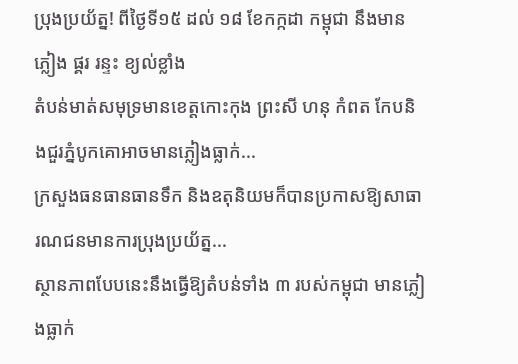ប្រុងប្រយ័ត្ន! ពីថ្ងៃទី១៥ ដល់ ១៨ ខែកក្កដា កម្ពុជា នឹងមានភ្លៀង ផ្គរ រន្ទះ ខ្យល់ខ្លាំង
តំបន់មាត់សមុទ្រមានខេត្តកោះកុង ព្រះសី ហនុ កំពត កែបនិងជួរភ្នំបូកគោអាចមានភ្លៀងធ្លាក់...
ក្រសួងធនធានធានទឹក និងឧតុនិយមក៏បានប្រកាសឱ្យសាធារណជនមានការប្រុងប្រយ័ត្ន...
ស្ថានភាពបែបនេះនឹងធ្វើឱ្យតំបន់ទាំង ៣ របស់កម្ពុជា មានភ្លៀងធ្លាក់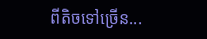ពីតិចទៅច្រើន...